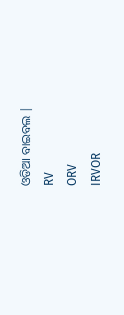ଓଡିଆ ବାଇବଲ |
RV
ORV
IRVOR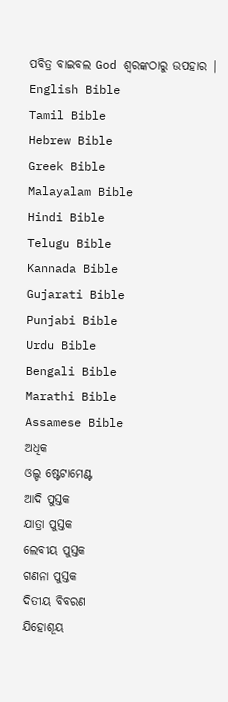ପବିତ୍ର ବାଇବଲ God ଶ୍ବରଙ୍କଠାରୁ ଉପହାର |
English Bible
Tamil Bible
Hebrew Bible
Greek Bible
Malayalam Bible
Hindi Bible
Telugu Bible
Kannada Bible
Gujarati Bible
Punjabi Bible
Urdu Bible
Bengali Bible
Marathi Bible
Assamese Bible
ଅଧିକ
ଓଲ୍ଡ ଷ୍ଟେଟାମେଣ୍ଟ
ଆଦି ପୁସ୍ତକ
ଯାତ୍ରା ପୁସ୍ତକ
ଲେବୀୟ ପୁସ୍ତକ
ଗଣନା ପୁସ୍ତକ
ଦିତୀୟ ବିବରଣ
ଯିହୋଶୂୟ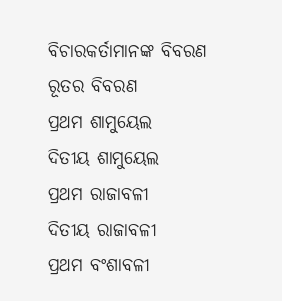ବିଚାରକର୍ତାମାନଙ୍କ ବିବରଣ
ରୂତର ବିବରଣ
ପ୍ରଥମ ଶାମୁୟେଲ
ଦିତୀୟ ଶାମୁୟେଲ
ପ୍ରଥମ ରାଜାବଳୀ
ଦିତୀୟ ରାଜାବଳୀ
ପ୍ରଥମ ବଂଶାବଳୀ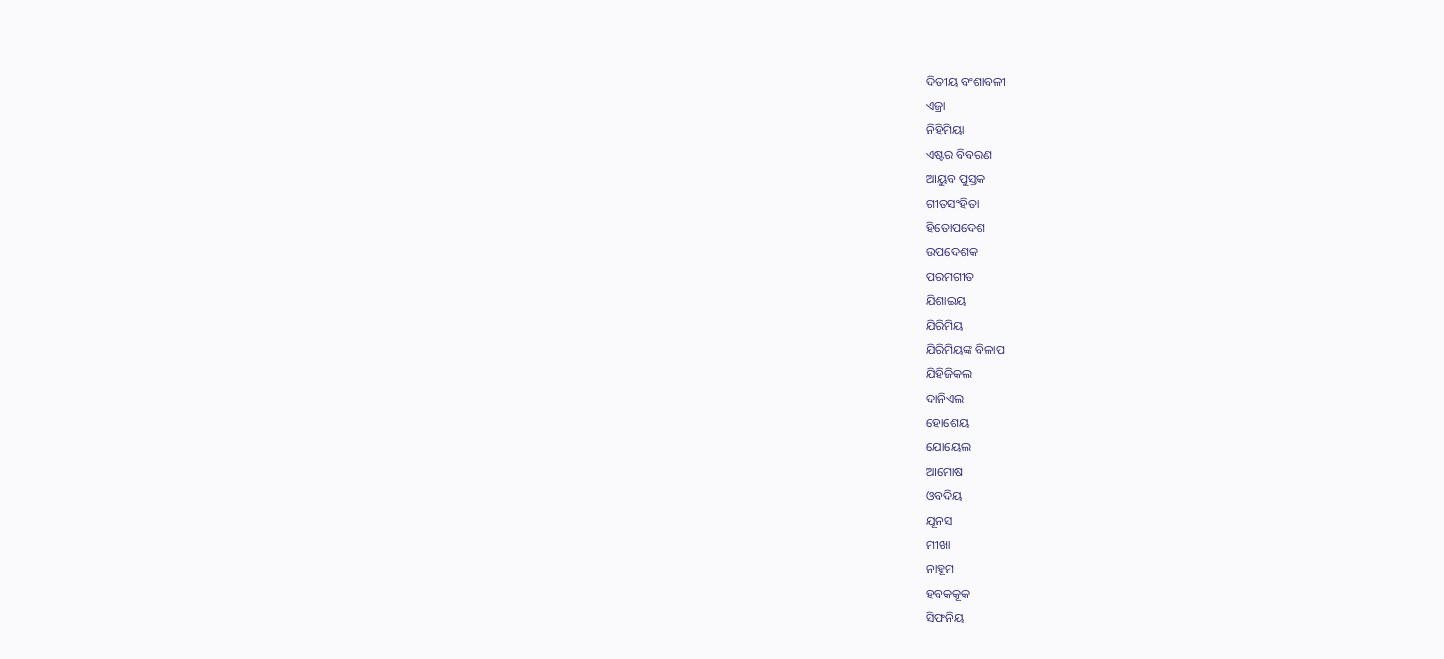ଦିତୀୟ ବଂଶାବଳୀ
ଏଜ୍ରା
ନିହିମିୟା
ଏଷ୍ଟର ବିବରଣ
ଆୟୁବ ପୁସ୍ତକ
ଗୀତସଂହିତା
ହିତୋପଦେଶ
ଉପଦେଶକ
ପରମଗୀତ
ଯିଶାଇୟ
ଯିରିମିୟ
ଯିରିମିୟଙ୍କ ବିଳାପ
ଯିହିଜିକଲ
ଦାନିଏଲ
ହୋଶେୟ
ଯୋୟେଲ
ଆମୋଷ
ଓବଦିୟ
ଯୂନସ
ମୀଖା
ନାହୂମ
ହବକକୂକ
ସିଫନିୟ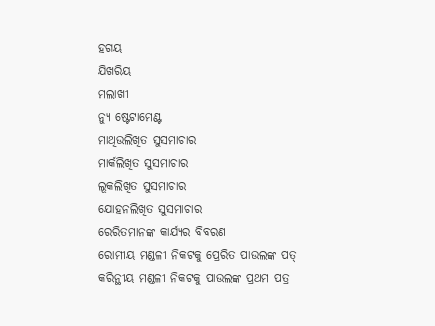ହଗୟ
ଯିଖରିୟ
ମଲାଖୀ
ନ୍ୟୁ ଷ୍ଟେଟାମେଣ୍ଟ
ମାଥିଉଲିଖିତ ସୁସମାଚାର
ମାର୍କଲିଖିତ ସୁସମାଚାର
ଲୂକଲିଖିତ ସୁସମାଚାର
ଯୋହନଲିଖିତ ସୁସମାଚାର
ରେରିତମାନଙ୍କ କାର୍ଯ୍ୟର ବିବରଣ
ରୋମୀୟ ମଣ୍ଡଳୀ ନିକଟକୁ ପ୍ରେରିତ ପାଉଲଙ୍କ ପତ୍
କରିନ୍ଥୀୟ ମଣ୍ଡଳୀ ନିକଟକୁ ପାଉଲଙ୍କ ପ୍ରଥମ ପତ୍ର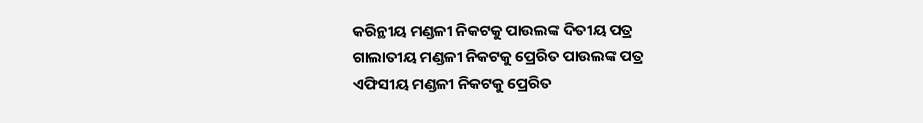କରିନ୍ଥୀୟ ମଣ୍ଡଳୀ ନିକଟକୁ ପାଉଲଙ୍କ ଦିତୀୟ ପତ୍ର
ଗାଲାତୀୟ ମଣ୍ଡଳୀ ନିକଟକୁ ପ୍ରେରିତ ପାଉଲଙ୍କ ପତ୍ର
ଏଫିସୀୟ ମଣ୍ଡଳୀ ନିକଟକୁ ପ୍ରେରିତ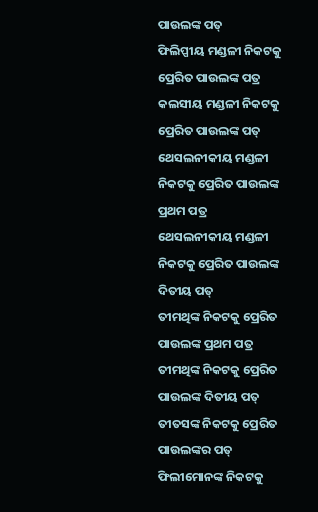ପାଉଲଙ୍କ ପତ୍
ଫିଲିପ୍ପୀୟ ମଣ୍ଡଳୀ ନିକଟକୁ ପ୍ରେରିତ ପାଉଲଙ୍କ ପତ୍ର
କଲସୀୟ ମଣ୍ଡଳୀ ନିକଟକୁ ପ୍ରେରିତ ପାଉଲଙ୍କ ପତ୍
ଥେସଲନୀକୀୟ ମଣ୍ଡଳୀ ନିକଟକୁ ପ୍ରେରିତ ପାଉଲଙ୍କ ପ୍ରଥମ ପତ୍ର
ଥେସଲନୀକୀୟ ମଣ୍ଡଳୀ ନିକଟକୁ ପ୍ରେରିତ ପାଉଲଙ୍କ ଦିତୀୟ ପତ୍
ତୀମଥିଙ୍କ ନିକଟକୁ ପ୍ରେରିତ ପାଉଲଙ୍କ ପ୍ରଥମ ପତ୍ର
ତୀମଥିଙ୍କ ନିକଟକୁ ପ୍ରେରିତ ପାଉଲଙ୍କ ଦିତୀୟ ପତ୍
ତୀତସଙ୍କ ନିକଟକୁ ପ୍ରେରିତ ପାଉଲଙ୍କର ପତ୍
ଫିଲୀମୋନଙ୍କ ନିକଟକୁ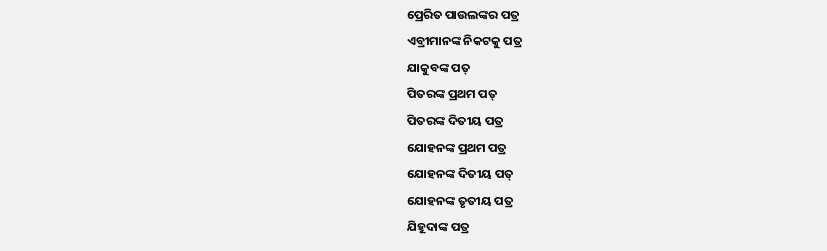ପ୍ରେରିତ ପାଉଲଙ୍କର ପତ୍ର
ଏବ୍ରୀମାନଙ୍କ ନିକଟକୁ ପତ୍ର
ଯାକୁବଙ୍କ ପତ୍
ପିତରଙ୍କ ପ୍ରଥମ ପତ୍
ପିତରଙ୍କ ଦିତୀୟ ପତ୍ର
ଯୋହନଙ୍କ ପ୍ରଥମ ପତ୍ର
ଯୋହନଙ୍କ ଦିତୀୟ ପତ୍
ଯୋହନଙ୍କ ତୃତୀୟ ପତ୍ର
ଯିହୂଦାଙ୍କ ପତ୍ର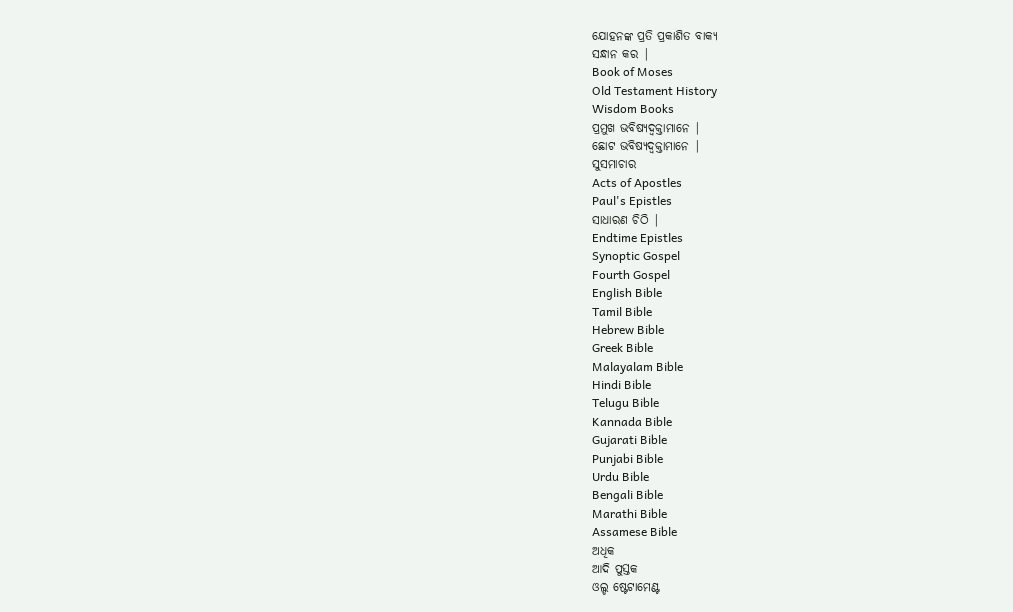ଯୋହନଙ୍କ ପ୍ରତି ପ୍ରକାଶିତ ବାକ୍ୟ
ସନ୍ଧାନ କର |
Book of Moses
Old Testament History
Wisdom Books
ପ୍ରମୁଖ ଭବିଷ୍ୟଦ୍ବକ୍ତାମାନେ |
ଛୋଟ ଭବିଷ୍ୟଦ୍ବକ୍ତାମାନେ |
ସୁସମାଚାର
Acts of Apostles
Paul's Epistles
ସାଧାରଣ ଚିଠି |
Endtime Epistles
Synoptic Gospel
Fourth Gospel
English Bible
Tamil Bible
Hebrew Bible
Greek Bible
Malayalam Bible
Hindi Bible
Telugu Bible
Kannada Bible
Gujarati Bible
Punjabi Bible
Urdu Bible
Bengali Bible
Marathi Bible
Assamese Bible
ଅଧିକ
ଆଦି ପୁସ୍ତକ
ଓଲ୍ଡ ଷ୍ଟେଟାମେଣ୍ଟ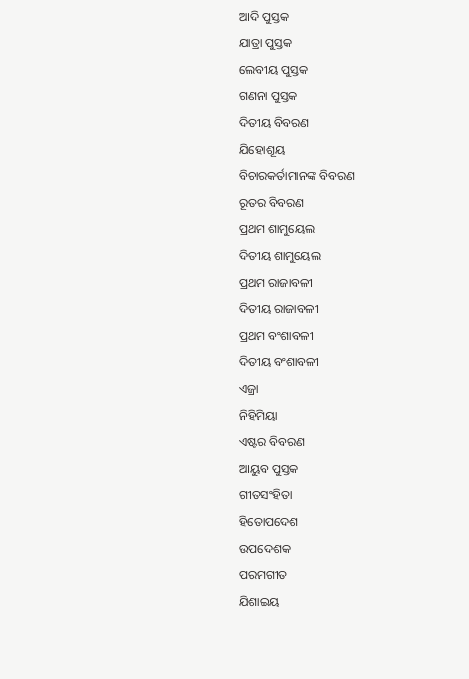ଆଦି ପୁସ୍ତକ
ଯାତ୍ରା ପୁସ୍ତକ
ଲେବୀୟ ପୁସ୍ତକ
ଗଣନା ପୁସ୍ତକ
ଦିତୀୟ ବିବରଣ
ଯିହୋଶୂୟ
ବିଚାରକର୍ତାମାନଙ୍କ ବିବରଣ
ରୂତର ବିବରଣ
ପ୍ରଥମ ଶାମୁୟେଲ
ଦିତୀୟ ଶାମୁୟେଲ
ପ୍ରଥମ ରାଜାବଳୀ
ଦିତୀୟ ରାଜାବଳୀ
ପ୍ରଥମ ବଂଶାବଳୀ
ଦିତୀୟ ବଂଶାବଳୀ
ଏଜ୍ରା
ନିହିମିୟା
ଏଷ୍ଟର ବିବରଣ
ଆୟୁବ ପୁସ୍ତକ
ଗୀତସଂହିତା
ହିତୋପଦେଶ
ଉପଦେଶକ
ପରମଗୀତ
ଯିଶାଇୟ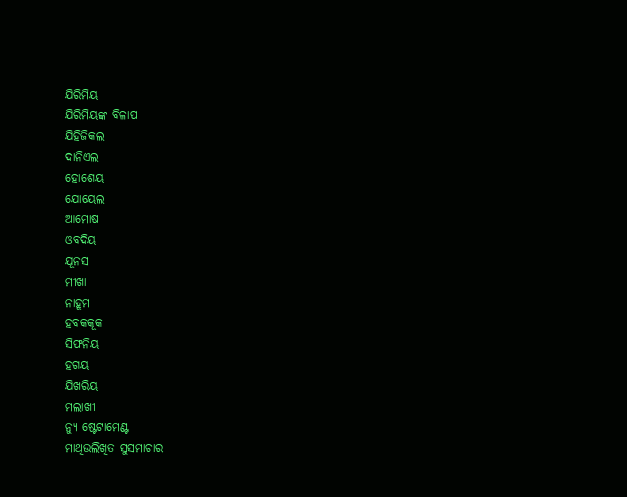ଯିରିମିୟ
ଯିରିମିୟଙ୍କ ବିଳାପ
ଯିହିଜିକଲ
ଦାନିଏଲ
ହୋଶେୟ
ଯୋୟେଲ
ଆମୋଷ
ଓବଦିୟ
ଯୂନସ
ମୀଖା
ନାହୂମ
ହବକକୂକ
ସିଫନିୟ
ହଗୟ
ଯିଖରିୟ
ମଲାଖୀ
ନ୍ୟୁ ଷ୍ଟେଟାମେଣ୍ଟ
ମାଥିଉଲିଖିତ ସୁସମାଚାର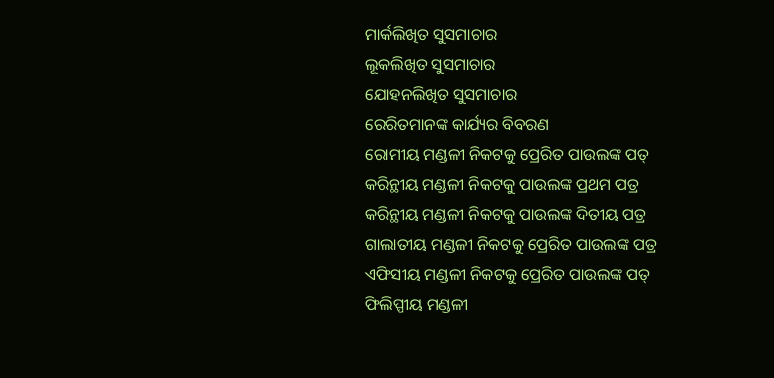ମାର୍କଲିଖିତ ସୁସମାଚାର
ଲୂକଲିଖିତ ସୁସମାଚାର
ଯୋହନଲିଖିତ ସୁସମାଚାର
ରେରିତମାନଙ୍କ କାର୍ଯ୍ୟର ବିବରଣ
ରୋମୀୟ ମଣ୍ଡଳୀ ନିକଟକୁ ପ୍ରେରିତ ପାଉଲଙ୍କ ପତ୍
କରିନ୍ଥୀୟ ମଣ୍ଡଳୀ ନିକଟକୁ ପାଉଲଙ୍କ ପ୍ରଥମ ପତ୍ର
କରିନ୍ଥୀୟ ମଣ୍ଡଳୀ ନିକଟକୁ ପାଉଲଙ୍କ ଦିତୀୟ ପତ୍ର
ଗାଲାତୀୟ ମଣ୍ଡଳୀ ନିକଟକୁ ପ୍ରେରିତ ପାଉଲଙ୍କ ପତ୍ର
ଏଫିସୀୟ ମଣ୍ଡଳୀ ନିକଟକୁ ପ୍ରେରିତ ପାଉଲଙ୍କ ପତ୍
ଫିଲିପ୍ପୀୟ ମଣ୍ଡଳୀ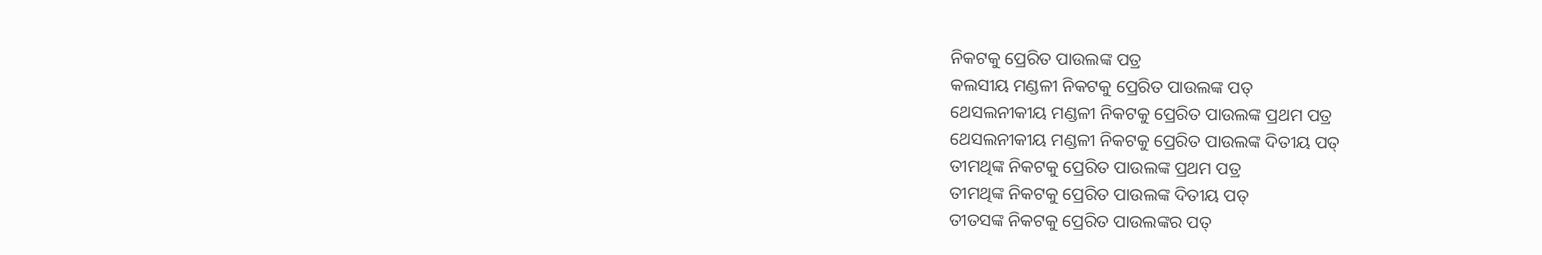ନିକଟକୁ ପ୍ରେରିତ ପାଉଲଙ୍କ ପତ୍ର
କଲସୀୟ ମଣ୍ଡଳୀ ନିକଟକୁ ପ୍ରେରିତ ପାଉଲଙ୍କ ପତ୍
ଥେସଲନୀକୀୟ ମଣ୍ଡଳୀ ନିକଟକୁ ପ୍ରେରିତ ପାଉଲଙ୍କ ପ୍ରଥମ ପତ୍ର
ଥେସଲନୀକୀୟ ମଣ୍ଡଳୀ ନିକଟକୁ ପ୍ରେରିତ ପାଉଲଙ୍କ ଦିତୀୟ ପତ୍
ତୀମଥିଙ୍କ ନିକଟକୁ ପ୍ରେରିତ ପାଉଲଙ୍କ ପ୍ରଥମ ପତ୍ର
ତୀମଥିଙ୍କ ନିକଟକୁ ପ୍ରେରିତ ପାଉଲଙ୍କ ଦିତୀୟ ପତ୍
ତୀତସଙ୍କ ନିକଟକୁ ପ୍ରେରିତ ପାଉଲଙ୍କର ପତ୍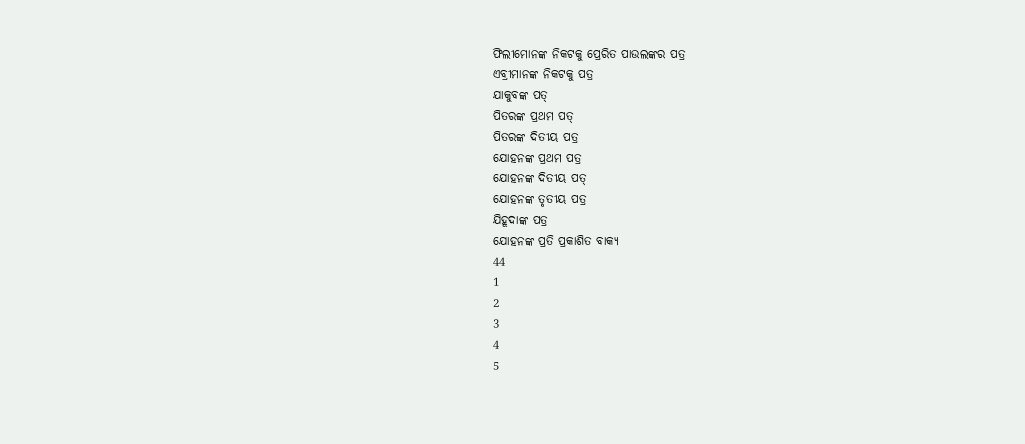ଫିଲୀମୋନଙ୍କ ନିକଟକୁ ପ୍ରେରିତ ପାଉଲଙ୍କର ପତ୍ର
ଏବ୍ରୀମାନଙ୍କ ନିକଟକୁ ପତ୍ର
ଯାକୁବଙ୍କ ପତ୍
ପିତରଙ୍କ ପ୍ରଥମ ପତ୍
ପିତରଙ୍କ ଦିତୀୟ ପତ୍ର
ଯୋହନଙ୍କ ପ୍ରଥମ ପତ୍ର
ଯୋହନଙ୍କ ଦିତୀୟ ପତ୍
ଯୋହନଙ୍କ ତୃତୀୟ ପତ୍ର
ଯିହୂଦାଙ୍କ ପତ୍ର
ଯୋହନଙ୍କ ପ୍ରତି ପ୍ରକାଶିତ ବାକ୍ୟ
44
1
2
3
4
5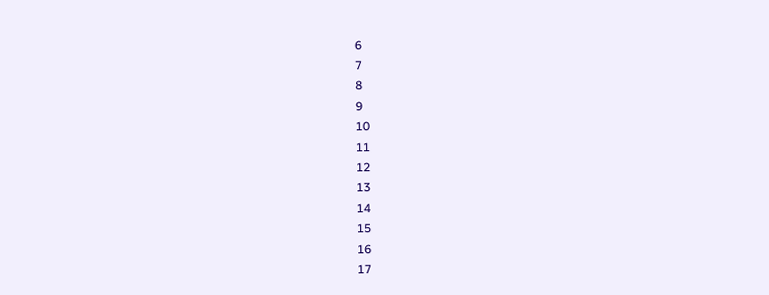6
7
8
9
10
11
12
13
14
15
16
17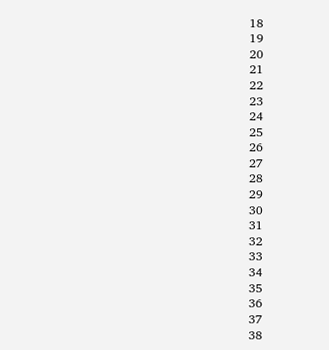18
19
20
21
22
23
24
25
26
27
28
29
30
31
32
33
34
35
36
37
38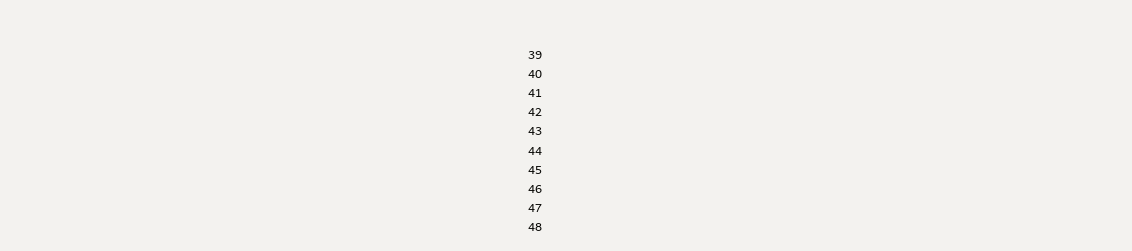39
40
41
42
43
44
45
46
47
48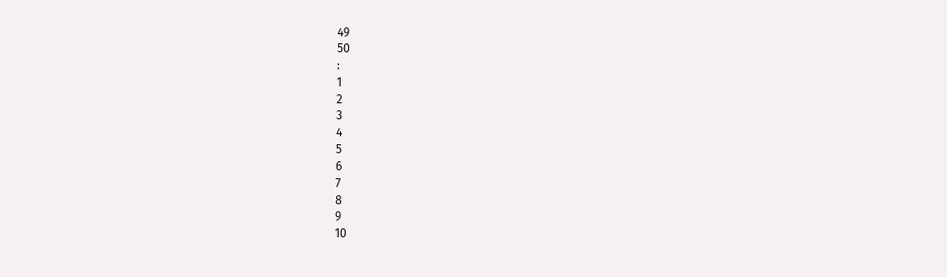49
50
:
1
2
3
4
5
6
7
8
9
10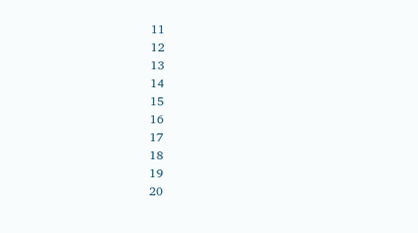11
12
13
14
15
16
17
18
19
20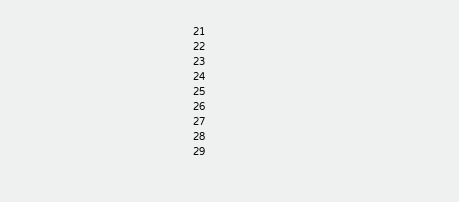21
22
23
24
25
26
27
28
29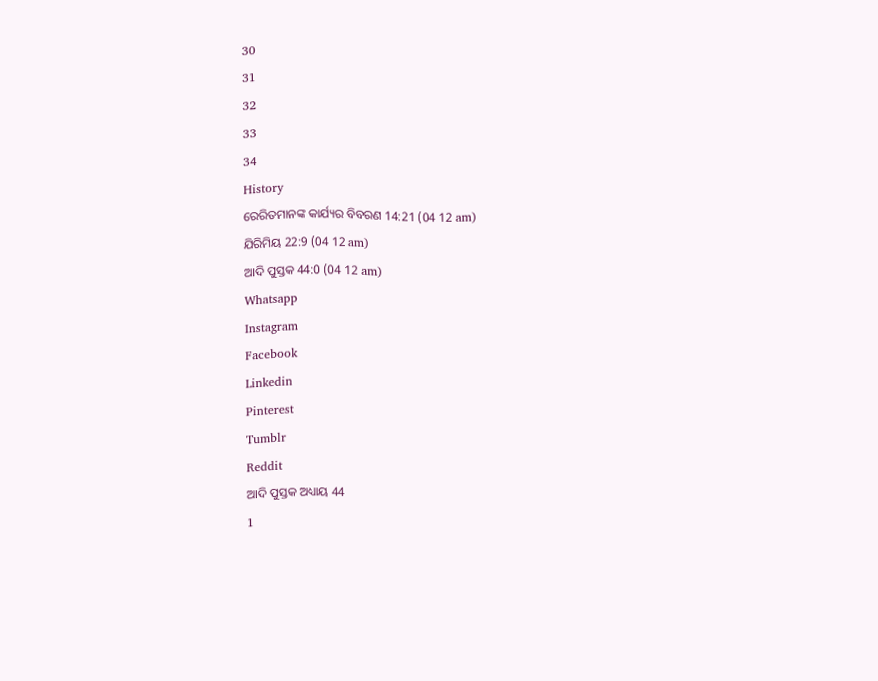30
31
32
33
34
History
ରେରିତମାନଙ୍କ କାର୍ଯ୍ୟର ବିବରଣ 14:21 (04 12 am)
ଯିରିମିୟ 22:9 (04 12 am)
ଆଦି ପୁସ୍ତକ 44:0 (04 12 am)
Whatsapp
Instagram
Facebook
Linkedin
Pinterest
Tumblr
Reddit
ଆଦି ପୁସ୍ତକ ଅଧ୍ୟାୟ 44
1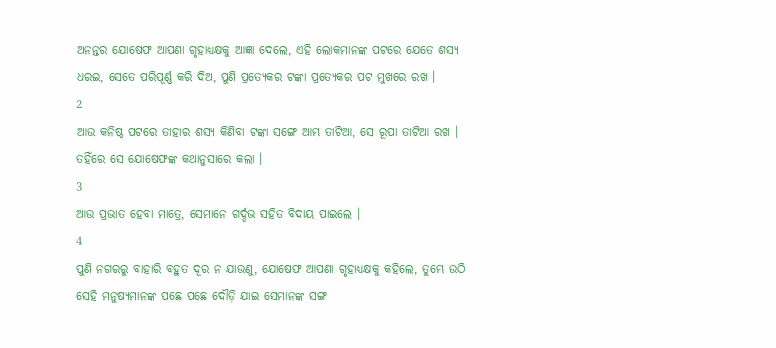ଅନନ୍ତର ଯୋଷେଫ ଆପଣା ଗୃହାଧ୍ୟକ୍ଷକୁ ଆଜ୍ଞା ଦେଲେ, ଏହି ଲୋକମାନଙ୍କ ପଟରେ ଯେତେ ଶସ୍ୟ ଧରଇ, ସେତେ ପରିପୂର୍ଣ୍ଣ କରି ଦିଅ, ପୁଣି ପ୍ରତ୍ୟେକର ଟଙ୍କା ପ୍ରତ୍ୟେକର ପଟ ମୁଖରେ ରଖ ।
2
ଆଉ କନିଷ୍ଠ ପଟରେ ତାହାର ଶସ୍ୟ କିଣିବା ଟଙ୍କା ସଙ୍ଗେ ଆମ୍ଭ ତାଟିଆ, ସେ ରୂପା ତାଟିଆ ରଖ । ତହିଁରେ ସେ ଯୋଷେଫଙ୍କ କଥାନୁସାରେ କଲା ।
3
ଆଉ ପ୍ରଭାତ ହେବା ମାତ୍ରେ, ସେମାନେ ଗର୍ଦ୍ଦଭ ସହିତ ବିଦାୟ ପାଇଲେ ।
4
ପୁଣି ନଗରରୁ ବାହାରି ବହୁତ ଦୂର ନ ଯାଉଣୁ, ଯୋଷେଫ ଆପଣା ଗୃହାଧ୍ୟକ୍ଷକୁ କହିଲେ, ତୁମ୍ଭେ ଉଠି ସେହି ମନୁଷ୍ୟମାନଙ୍କ ପଛେ ପଛେ ଦୌଡ଼ି ଯାଇ ସେମାନଙ୍କ ସଙ୍ଗ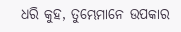ଧରି କୁହ, ତୁମ୍ଭେମାନେ ଉପକାର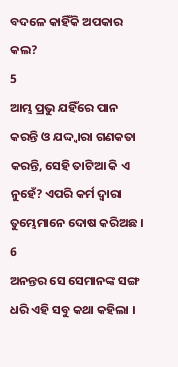ବଦଳେ କାହିଁକି ଅପକାର କଲ?
5
ଆମ୍ଭ ପ୍ରଭୁ ଯହିଁରେ ପାନ କରନ୍ତି ଓ ଯଦ୍ଦ୍ଵାରା ଗଣକତା କରନ୍ତି, ସେହି ତାଟିଆ କି ଏ ନୁହେଁ? ଏପରି କର୍ମ ଦ୍ଵାରା ତୁମ୍ଭେମାନେ ଦୋଷ କରିଅଛ ।
6
ଅନନ୍ତର ସେ ସେମାନଙ୍କ ସଙ୍ଗ ଧରି ଏହି ସବୁ କଥା କହିଲା ।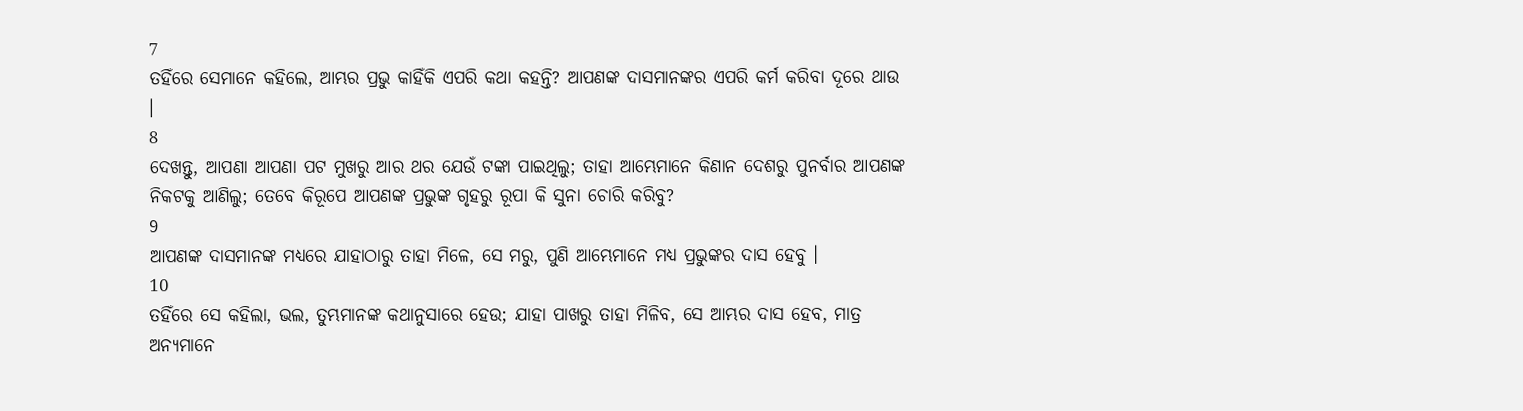7
ତହିଁରେ ସେମାନେ କହିଲେ, ଆମ୍ଭର ପ୍ରଭୁ କାହିଁକି ଏପରି କଥା କହନ୍ତି? ଆପଣଙ୍କ ଦାସମାନଙ୍କର ଏପରି କର୍ମ କରିବା ଦୂରେ ଥାଉ ।
8
ଦେଖନ୍ତୁ, ଆପଣା ଆପଣା ପଟ ମୁଖରୁ ଆର ଥର ଯେଉଁ ଟଙ୍କା ପାଇଥିଲୁ; ତାହା ଆମ୍ଭେମାନେ କିଣାନ ଦେଶରୁ ପୁନର୍ବାର ଆପଣଙ୍କ ନିକଟକୁ ଆଣିଲୁ; ତେବେ କିରୂପେ ଆପଣଙ୍କ ପ୍ରଭୁଙ୍କ ଗୃହରୁ ରୂପା କି ସୁନା ଚୋରି କରିବୁ?
9
ଆପଣଙ୍କ ଦାସମାନଙ୍କ ମଧ୍ୟରେ ଯାହାଠାରୁ ତାହା ମିଳେ, ସେ ମରୁ, ପୁଣି ଆମ୍ଭେମାନେ ମଧ୍ୟ ପ୍ରଭୁଙ୍କର ଦାସ ହେବୁ ।
10
ତହିଁରେ ସେ କହିଲା, ଭଲ, ତୁମ୍ଭମାନଙ୍କ କଥାନୁସାରେ ହେଉ; ଯାହା ପାଖରୁ ତାହା ମିଳିବ, ସେ ଆମ୍ଭର ଦାସ ହେବ, ମାତ୍ର ଅନ୍ୟମାନେ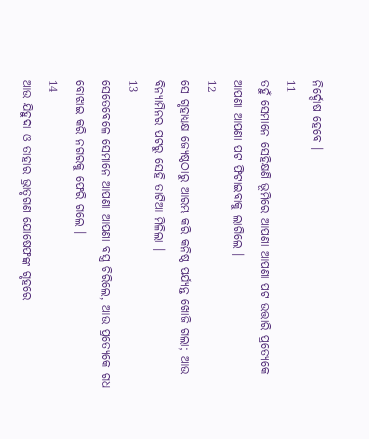ନିର୍ଦ୍ଦୋଷ ହେବେ ।
11
ତହୁଁ ସେମାନେ ସେହିକ୍ଷଣି ଭୂମିରେ ଆପଣା ଆପଣା ପଟ ଉତ୍ତାରି ପ୍ରତ୍ୟେକେ ଆପଣା ଆପଣା ପଟ ଫିଟାଇବାକୁ ଲାଗିଲେ ।
12
ସେ ଗୃହାଧ୍ୟକ୍ଷ ଜ୍ୟେଷ୍ଠଠାରୁ ଆରମ୍ଭ କରି କନିଷ୍ଠ ପର୍ଯ୍ୟନ୍ତ ଖୋଜି ଗଲା; ଆଉ ବିନ୍ୟାମିନର ପଟରୁ ସେହି ତାଟିଆ ମିଳିଲା ।
13
ସେତେବେଳେ ସେମାନେ ଆପଣା ଆପଣା ବସ୍ତ୍ର ଚିରିଲେ, ଆଉ ପ୍ରତ୍ୟେକେ ଗଧ ବୋଝାଇ କରି ନଗରକୁ ଫେରି ଗଲେ ।
14
ଆଉ ଯିହୁଦା ଓ ତାହାର ଭ୍ରାତୃଗଣ ଯୋଷେଫଙ୍କ ଗୃହରେ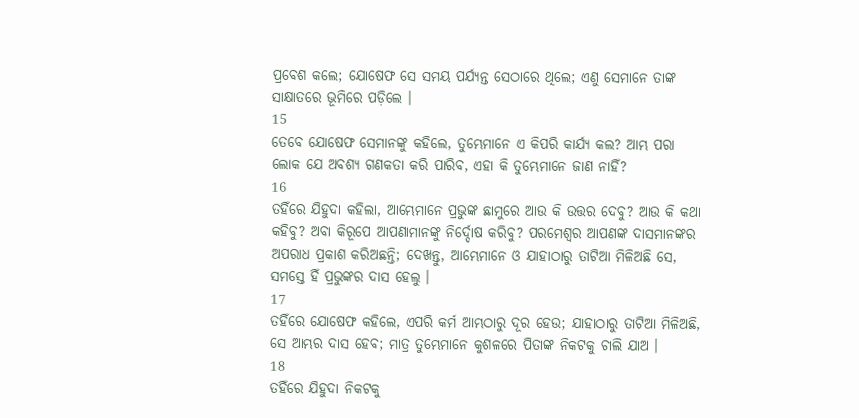ପ୍ରବେଶ କଲେ; ଯୋଷେଫ ସେ ସମୟ ପର୍ଯ୍ୟନ୍ତ ସେଠାରେ ଥିଲେ; ଏଣୁ ସେମାନେ ତାଙ୍କ ସାକ୍ଷାତରେ ଭୂମିରେ ପଡ଼ିଲେ ।
15
ତେବେ ଯୋଷେଫ ସେମାନଙ୍କୁ କହିଲେ, ତୁମ୍ଭେମାନେ ଏ କିପରି କାର୍ଯ୍ୟ କଲ? ଆମ୍ଭ ପରା ଲୋକ ଯେ ଅବଶ୍ୟ ଗଣକତା କରି ପାରିବ, ଏହା କି ତୁମ୍ଭେମାନେ ଜାଣ ନାହିଁ?
16
ତହିଁରେ ଯିହୁଦା କହିଲା, ଆମ୍ଭେମାନେ ପ୍ରଭୁଙ୍କ ଛାମୁରେ ଆଉ କି ଉତ୍ତର ଦେବୁ? ଆଉ କି କଥା କହିବୁ? ଅବା କିରୂପେ ଆପଣାମାନଙ୍କୁ ନିର୍ଦ୍ଦୋଷ କରିବୁ? ପରମେଶ୍ଵର ଆପଣଙ୍କ ଦାସମାନଙ୍କର ଅପରାଧ ପ୍ରକାଶ କରିଅଛନ୍ତି; ଦେଖନ୍ତୁ, ଆମ୍ଭେମାନେ ଓ ଯାହାଠାରୁ ତାଟିଆ ମିଳିଅଛି ସେ, ସମସ୍ତେ ହିଁ ପ୍ରଭୁଙ୍କର ଦାସ ହେଲୁ ।
17
ତହିଁରେ ଯୋଷେଫ କହିଲେ, ଏପରି କର୍ମ ଆମ୍ଭଠାରୁ ଦୂର ହେଉ; ଯାହାଠାରୁ ତାଟିଆ ମିଳିଅଛି, ସେ ଆମ୍ଭର ଦାସ ହେବ; ମାତ୍ର ତୁମ୍ଭେମାନେ କୁଶଳରେ ପିତାଙ୍କ ନିକଟକୁ ଚାଲି ଯାଅ ।
18
ତହିଁରେ ଯିହୁଦା ନିକଟକୁ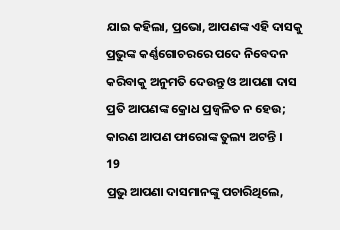ଯାଇ କହିଲା, ପ୍ରଭୋ, ଆପଣଙ୍କ ଏହି ଦାସକୁ ପ୍ରଭୁଙ୍କ କର୍ଣ୍ଣଗୋଚରରେ ପଦେ ନିବେଦନ କରିବାକୁ ଅନୁମତି ଦେଉନ୍ତୁ ଓ ଆପଣା ଦାସ ପ୍ରତି ଆପଣଙ୍କ କ୍ରୋଧ ପ୍ରଜ୍ଵଳିତ ନ ହେଉ; କାରଣ ଆପଣ ଫାରୋଙ୍କ ତୁଲ୍ୟ ଅଟନ୍ତି ।
19
ପ୍ରଭୁ ଆପଣା ଦାସମାନଙ୍କୁ ପଚାରିଥିଲେ,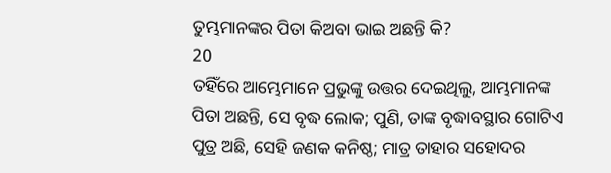ତୁମ୍ଭମାନଙ୍କର ପିତା କିଅବା ଭାଇ ଅଛନ୍ତି କି?
20
ତହିଁରେ ଆମ୍ଭେମାନେ ପ୍ରଭୁଙ୍କୁ ଉତ୍ତର ଦେଇଥିଲୁ, ଆମ୍ଭମାନଙ୍କ ପିତା ଅଛନ୍ତି, ସେ ବୃଦ୍ଧ ଲୋକ; ପୁଣି, ତାଙ୍କ ବୃଦ୍ଧାବସ୍ଥାର ଗୋଟିଏ ପୁତ୍ର ଅଛି, ସେହି ଜଣକ କନିଷ୍ଠ; ମାତ୍ର ତାହାର ସହୋଦର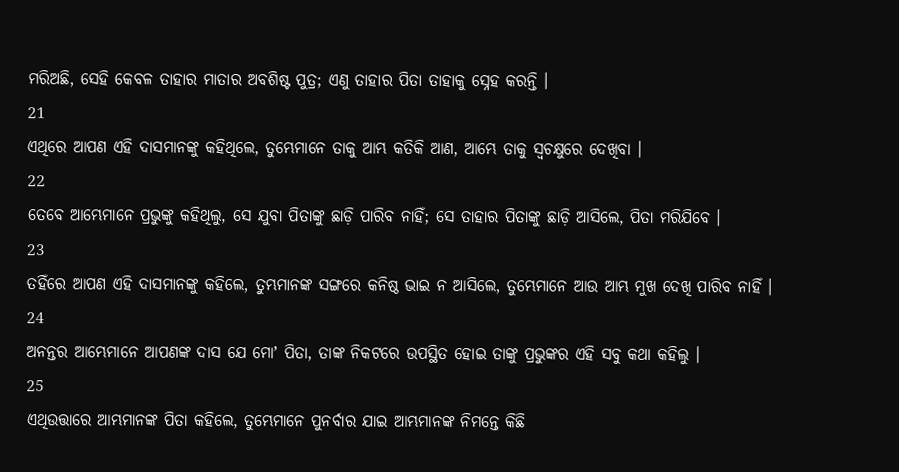ମରିଅଛି, ସେହି କେବଳ ତାହାର ମାତାର ଅବଶିଷ୍ଟ ପୁତ୍ର; ଏଣୁ ତାହାର ପିତା ତାହାକୁ ସ୍ନେହ କରନ୍ତି ।
21
ଏଥିରେ ଆପଣ ଏହି ଦାସମାନଙ୍କୁ କହିଥିଲେ, ତୁମ୍ଭେମାନେ ତାକୁ ଆମ୍ଭ କତିକି ଆଣ, ଆମ୍ଭେ ତାକୁ ସ୍ଵଚକ୍ଷୁରେ ଦେଖିବା ।
22
ତେବେ ଆମ୍ଭେମାନେ ପ୍ରଭୁଙ୍କୁ କହିଥିଲୁ, ସେ ଯୁବା ପିତାଙ୍କୁ ଛାଡ଼ି ପାରିବ ନାହିଁ; ସେ ତାହାର ପିତାଙ୍କୁ ଛାଡ଼ି ଆସିଲେ, ପିତା ମରିଯିବେ ।
23
ତହିଁରେ ଆପଣ ଏହି ଦାସମାନଙ୍କୁ କହିଲେ, ତୁମ୍ଭମାନଙ୍କ ସଙ୍ଗରେ କନିଷ୍ଠ ଭାଇ ନ ଆସିଲେ, ତୁମ୍ଭେମାନେ ଆଉ ଆମ୍ଭ ମୁଖ ଦେଖି ପାରିବ ନାହିଁ ।
24
ଅନନ୍ତର ଆମ୍ଭେମାନେ ଆପଣଙ୍କ ଦାସ ଯେ ମୋʼ ପିତା, ତାଙ୍କ ନିକଟରେ ଉପସ୍ଥିତ ହୋଇ ତାଙ୍କୁ ପ୍ରଭୁଙ୍କର ଏହି ସବୁ କଥା କହିଲୁ ।
25
ଏଥିଉତ୍ତାରେ ଆମ୍ଭମାନଙ୍କ ପିତା କହିଲେ, ତୁମ୍ଭେମାନେ ପୁନର୍ବାର ଯାଇ ଆମ୍ଭମାନଙ୍କ ନିମନ୍ତେ କିଛି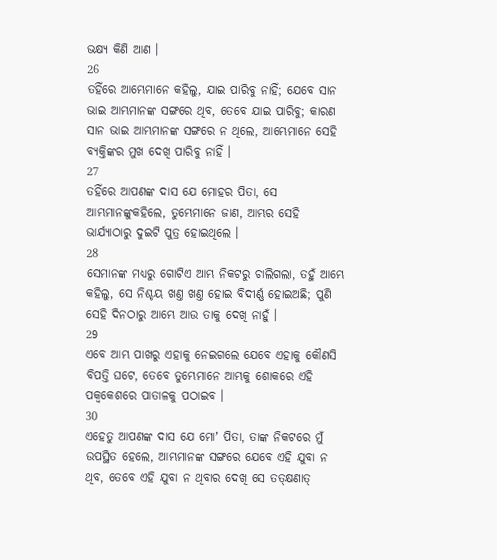ଭକ୍ଷ୍ୟ କିଣି ଆଣ ।
26
ତହିଁରେ ଆମ୍ଭେମାନେ କହିଲୁ, ଯାଇ ପାରିବୁ ନାହିଁ; ଯେବେ ସାନ ଭାଇ ଆମ୍ଭମାନଙ୍କ ସଙ୍ଗରେ ଥିବ, ତେବେ ଯାଇ ପାରିବୁ; କାରଣ ସାନ ଭାଇ ଆମ୍ଭମାନଙ୍କ ସଙ୍ଗରେ ନ ଥିଲେ, ଆମ୍ଭେମାନେ ସେହି ବ୍ୟକ୍ତିଙ୍କର ମୁଖ ଦେଖି ପାରିବୁ ନାହିଁ ।
27
ତହିଁରେ ଆପଣଙ୍କ ଦାସ ଯେ ମୋହର ପିତା, ସେ ଆମ୍ଭମାନଙ୍କୁକହିଲେ, ତୁମ୍ଭେମାନେ ଜାଣ, ଆମ୍ଭର ସେହି ଭାର୍ଯ୍ୟାଠାରୁ ଦୁଇଟି ପୁତ୍ର ହୋଇଥିଲେ ।
28
ସେମାନଙ୍କ ମଧ୍ୟରୁ ଗୋଟିଏ ଆମ୍ଭ ନିକଟରୁ ଚାଲିଗଲା, ତହୁଁ ଆମ୍ଭେ କହିଲୁ, ସେ ନିଶ୍ଚୟ ଖଣ୍ତ ଖଣ୍ତ ହୋଇ ବିଦୀର୍ଣ୍ଣ ହୋଇଅଛି; ପୁଣି ସେହି ଦିନଠାରୁ ଆମ୍ଭେ ଆଉ ତାକୁ ଦେଖି ନାହୁଁ ।
29
ଏବେ ଆମ୍ଭ ପାଖରୁ ଏହାକୁ ନେଇଗଲେ ଯେବେ ଏହାକୁ କୌଣସି ବିପତ୍ତି ଘଟେ, ତେବେ ତୁମ୍ଭେମାନେ ଆମ୍ଭକୁ ଶୋକରେ ଏହି ପକ୍ଵକେଶରେ ପାତାଳକୁ ପଠାଇବ ।
30
ଏହେତୁ ଆପଣଙ୍କ ଦାସ ଯେ ମୋʼ ପିତା, ତାଙ୍କ ନିକଟରେ ମୁଁ ଉପସ୍ଥିତ ହେଲେ, ଆମ୍ଭମାନଙ୍କ ସଙ୍ଗରେ ଯେବେ ଏହି ଯୁବା ନ ଥିବ, ତେବେ ଏହି ଯୁବା ନ ଥିବାର ଦେଖି ସେ ତତ୍କ୍ଷଣାତ୍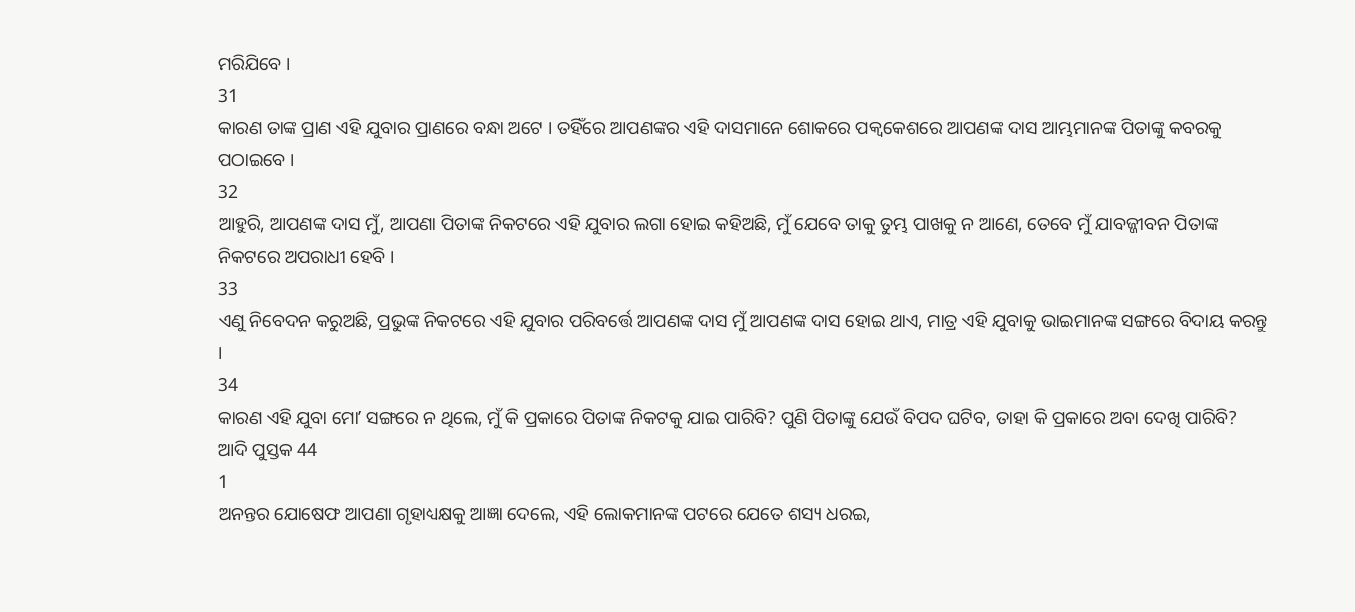ମରିଯିବେ ।
31
କାରଣ ତାଙ୍କ ପ୍ରାଣ ଏହି ଯୁବାର ପ୍ରାଣରେ ବନ୍ଧା ଅଟେ । ତହିଁରେ ଆପଣଙ୍କର ଏହି ଦାସମାନେ ଶୋକରେ ପକ୍ଵକେଶରେ ଆପଣଙ୍କ ଦାସ ଆମ୍ଭମାନଙ୍କ ପିତାଙ୍କୁ କବରକୁ ପଠାଇବେ ।
32
ଆହୁରି, ଆପଣଙ୍କ ଦାସ ମୁଁ, ଆପଣା ପିତାଙ୍କ ନିକଟରେ ଏହି ଯୁବାର ଲଗା ହୋଇ କହିଅଛି, ମୁଁ ଯେବେ ତାକୁ ତୁମ୍ଭ ପାଖକୁ ନ ଆଣେ, ତେବେ ମୁଁ ଯାବଜ୍ଜୀବନ ପିତାଙ୍କ ନିକଟରେ ଅପରାଧୀ ହେବି ।
33
ଏଣୁ ନିବେଦନ କରୁଅଛି, ପ୍ରଭୁଙ୍କ ନିକଟରେ ଏହି ଯୁବାର ପରିବର୍ତ୍ତେ ଆପଣଙ୍କ ଦାସ ମୁଁ ଆପଣଙ୍କ ଦାସ ହୋଇ ଥାଏ, ମାତ୍ର ଏହି ଯୁବାକୁ ଭାଇମାନଙ୍କ ସଙ୍ଗରେ ବିଦାୟ କରନ୍ତୁ ।
34
କାରଣ ଏହି ଯୁବା ମୋʼ ସଙ୍ଗରେ ନ ଥିଲେ, ମୁଁ କି ପ୍ରକାରେ ପିତାଙ୍କ ନିକଟକୁ ଯାଇ ପାରିବି? ପୁଣି ପିତାଙ୍କୁ ଯେଉଁ ବିପଦ ଘଟିବ, ତାହା କି ପ୍ରକାରେ ଅବା ଦେଖି ପାରିବି?
ଆଦି ପୁସ୍ତକ 44
1
ଅନନ୍ତର ଯୋଷେଫ ଆପଣା ଗୃହାଧ୍ୟକ୍ଷକୁ ଆଜ୍ଞା ଦେଲେ, ଏହି ଲୋକମାନଙ୍କ ପଟରେ ଯେତେ ଶସ୍ୟ ଧରଇ,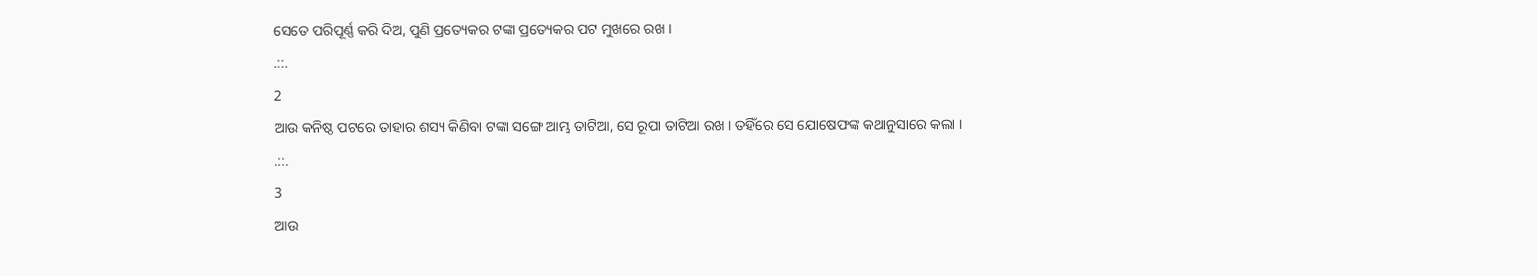ସେତେ ପରିପୂର୍ଣ୍ଣ କରି ଦିଅ, ପୁଣି ପ୍ରତ୍ୟେକର ଟଙ୍କା ପ୍ରତ୍ୟେକର ପଟ ମୁଖରେ ରଖ ।
.::.
2
ଆଉ କନିଷ୍ଠ ପଟରେ ତାହାର ଶସ୍ୟ କିଣିବା ଟଙ୍କା ସଙ୍ଗେ ଆମ୍ଭ ତାଟିଆ, ସେ ରୂପା ତାଟିଆ ରଖ । ତହିଁରେ ସେ ଯୋଷେଫଙ୍କ କଥାନୁସାରେ କଲା ।
.::.
3
ଆଉ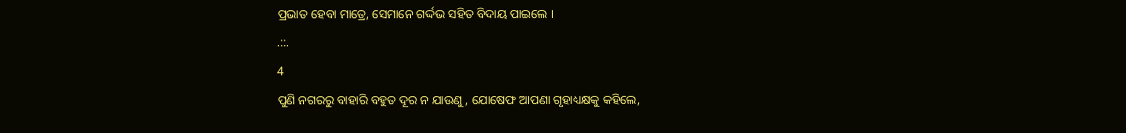ପ୍ରଭାତ ହେବା ମାତ୍ରେ, ସେମାନେ ଗର୍ଦ୍ଦଭ ସହିତ ବିଦାୟ ପାଇଲେ ।
.::.
4
ପୁଣି ନଗରରୁ ବାହାରି ବହୁତ ଦୂର ନ ଯାଉଣୁ, ଯୋଷେଫ ଆପଣା ଗୃହାଧ୍ୟକ୍ଷକୁ କହିଲେ,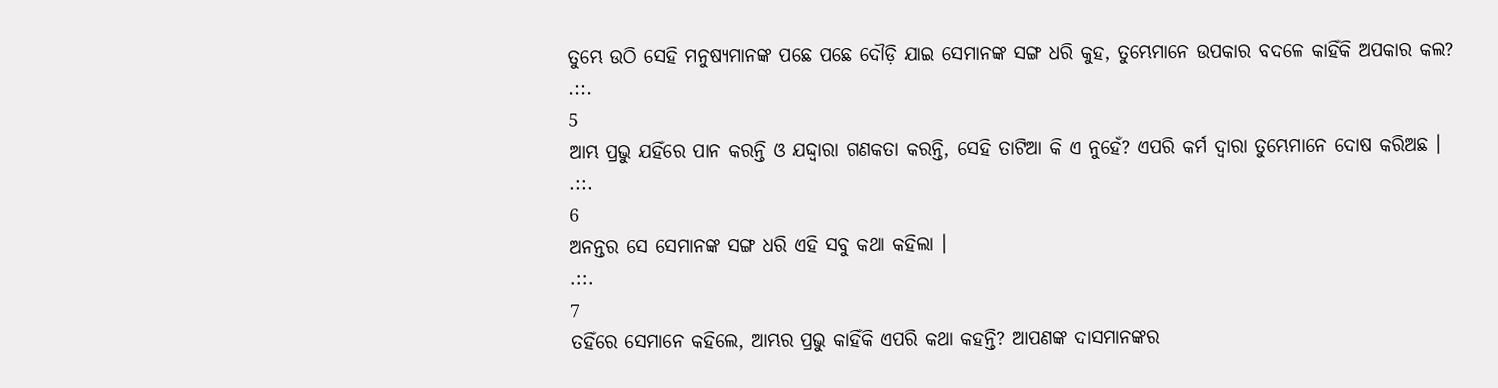ତୁମ୍ଭେ ଉଠି ସେହି ମନୁଷ୍ୟମାନଙ୍କ ପଛେ ପଛେ ଦୌଡ଼ି ଯାଇ ସେମାନଙ୍କ ସଙ୍ଗ ଧରି କୁହ, ତୁମ୍ଭେମାନେ ଉପକାର ବଦଳେ କାହିଁକି ଅପକାର କଲ?
.::.
5
ଆମ୍ଭ ପ୍ରଭୁ ଯହିଁରେ ପାନ କରନ୍ତି ଓ ଯଦ୍ଦ୍ଵାରା ଗଣକତା କରନ୍ତି, ସେହି ତାଟିଆ କି ଏ ନୁହେଁ? ଏପରି କର୍ମ ଦ୍ଵାରା ତୁମ୍ଭେମାନେ ଦୋଷ କରିଅଛ ।
.::.
6
ଅନନ୍ତର ସେ ସେମାନଙ୍କ ସଙ୍ଗ ଧରି ଏହି ସବୁ କଥା କହିଲା ।
.::.
7
ତହିଁରେ ସେମାନେ କହିଲେ, ଆମ୍ଭର ପ୍ରଭୁ କାହିଁକି ଏପରି କଥା କହନ୍ତି? ଆପଣଙ୍କ ଦାସମାନଙ୍କର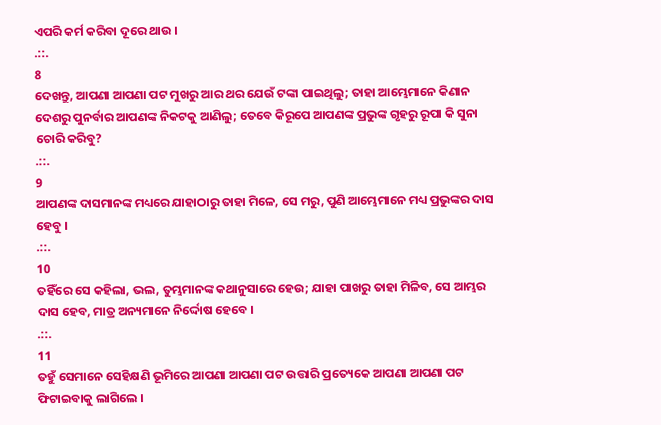ଏପରି କର୍ମ କରିବା ଦୂରେ ଥାଉ ।
.::.
8
ଦେଖନ୍ତୁ, ଆପଣା ଆପଣା ପଟ ମୁଖରୁ ଆର ଥର ଯେଉଁ ଟଙ୍କା ପାଇଥିଲୁ; ତାହା ଆମ୍ଭେମାନେ କିଣାନ ଦେଶରୁ ପୁନର୍ବାର ଆପଣଙ୍କ ନିକଟକୁ ଆଣିଲୁ; ତେବେ କିରୂପେ ଆପଣଙ୍କ ପ୍ରଭୁଙ୍କ ଗୃହରୁ ରୂପା କି ସୁନା ଚୋରି କରିବୁ?
.::.
9
ଆପଣଙ୍କ ଦାସମାନଙ୍କ ମଧ୍ୟରେ ଯାହାଠାରୁ ତାହା ମିଳେ, ସେ ମରୁ, ପୁଣି ଆମ୍ଭେମାନେ ମଧ୍ୟ ପ୍ରଭୁଙ୍କର ଦାସ ହେବୁ ।
.::.
10
ତହିଁରେ ସେ କହିଲା, ଭଲ, ତୁମ୍ଭମାନଙ୍କ କଥାନୁସାରେ ହେଉ; ଯାହା ପାଖରୁ ତାହା ମିଳିବ, ସେ ଆମ୍ଭର ଦାସ ହେବ, ମାତ୍ର ଅନ୍ୟମାନେ ନିର୍ଦ୍ଦୋଷ ହେବେ ।
.::.
11
ତହୁଁ ସେମାନେ ସେହିକ୍ଷଣି ଭୂମିରେ ଆପଣା ଆପଣା ପଟ ଉତ୍ତାରି ପ୍ରତ୍ୟେକେ ଆପଣା ଆପଣା ପଟ ଫିଟାଇବାକୁ ଲାଗିଲେ ।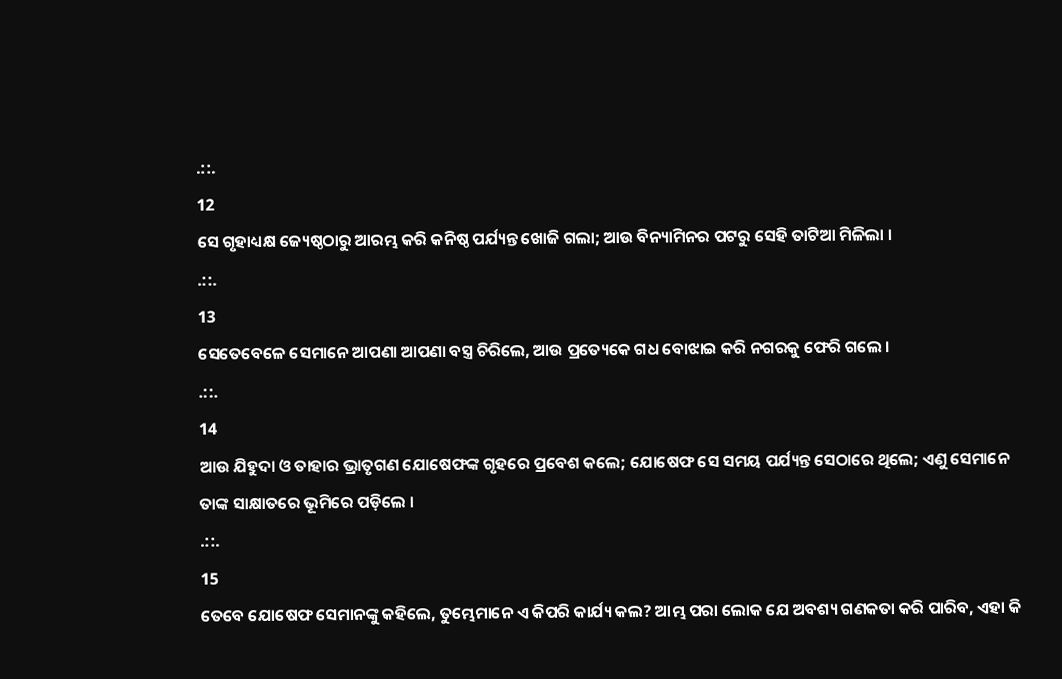.::.
12
ସେ ଗୃହାଧ୍ୟକ୍ଷ ଜ୍ୟେଷ୍ଠଠାରୁ ଆରମ୍ଭ କରି କନିଷ୍ଠ ପର୍ଯ୍ୟନ୍ତ ଖୋଜି ଗଲା; ଆଉ ବିନ୍ୟାମିନର ପଟରୁ ସେହି ତାଟିଆ ମିଳିଲା ।
.::.
13
ସେତେବେଳେ ସେମାନେ ଆପଣା ଆପଣା ବସ୍ତ୍ର ଚିରିଲେ, ଆଉ ପ୍ରତ୍ୟେକେ ଗଧ ବୋଝାଇ କରି ନଗରକୁ ଫେରି ଗଲେ ।
.::.
14
ଆଉ ଯିହୁଦା ଓ ତାହାର ଭ୍ରାତୃଗଣ ଯୋଷେଫଙ୍କ ଗୃହରେ ପ୍ରବେଶ କଲେ; ଯୋଷେଫ ସେ ସମୟ ପର୍ଯ୍ୟନ୍ତ ସେଠାରେ ଥିଲେ; ଏଣୁ ସେମାନେ ତାଙ୍କ ସାକ୍ଷାତରେ ଭୂମିରେ ପଡ଼ିଲେ ।
.::.
15
ତେବେ ଯୋଷେଫ ସେମାନଙ୍କୁ କହିଲେ, ତୁମ୍ଭେମାନେ ଏ କିପରି କାର୍ଯ୍ୟ କଲ? ଆମ୍ଭ ପରା ଲୋକ ଯେ ଅବଶ୍ୟ ଗଣକତା କରି ପାରିବ, ଏହା କି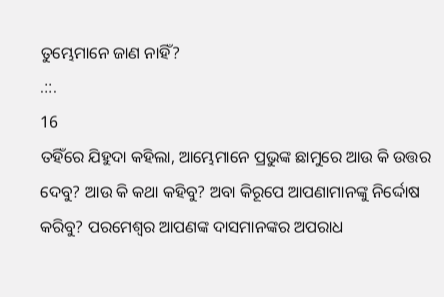ତୁମ୍ଭେମାନେ ଜାଣ ନାହିଁ?
.::.
16
ତହିଁରେ ଯିହୁଦା କହିଲା, ଆମ୍ଭେମାନେ ପ୍ରଭୁଙ୍କ ଛାମୁରେ ଆଉ କି ଉତ୍ତର ଦେବୁ? ଆଉ କି କଥା କହିବୁ? ଅବା କିରୂପେ ଆପଣାମାନଙ୍କୁ ନିର୍ଦ୍ଦୋଷ କରିବୁ? ପରମେଶ୍ଵର ଆପଣଙ୍କ ଦାସମାନଙ୍କର ଅପରାଧ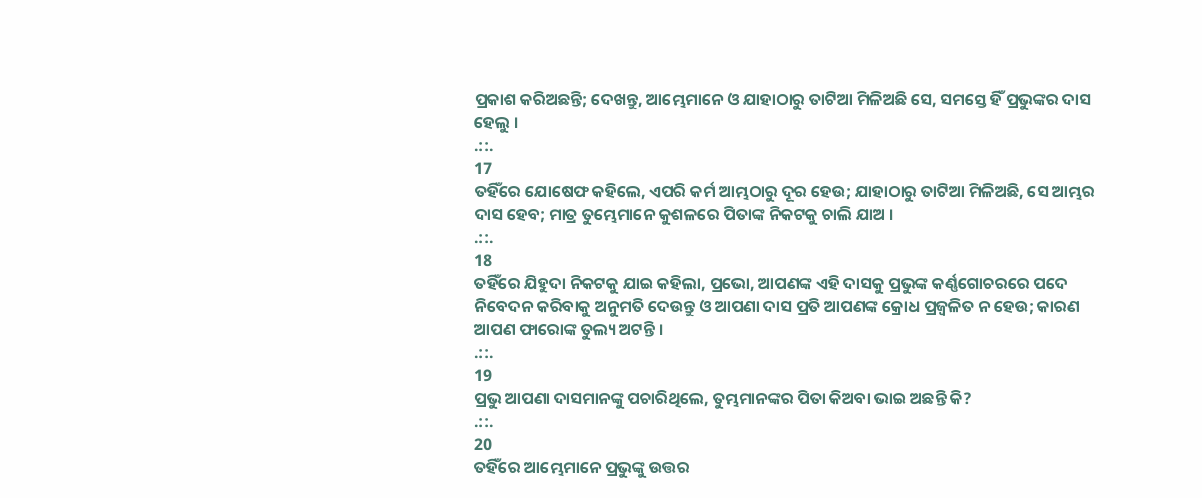ପ୍ରକାଶ କରିଅଛନ୍ତି; ଦେଖନ୍ତୁ, ଆମ୍ଭେମାନେ ଓ ଯାହାଠାରୁ ତାଟିଆ ମିଳିଅଛି ସେ, ସମସ୍ତେ ହିଁ ପ୍ରଭୁଙ୍କର ଦାସ ହେଲୁ ।
.::.
17
ତହିଁରେ ଯୋଷେଫ କହିଲେ, ଏପରି କର୍ମ ଆମ୍ଭଠାରୁ ଦୂର ହେଉ; ଯାହାଠାରୁ ତାଟିଆ ମିଳିଅଛି, ସେ ଆମ୍ଭର ଦାସ ହେବ; ମାତ୍ର ତୁମ୍ଭେମାନେ କୁଶଳରେ ପିତାଙ୍କ ନିକଟକୁ ଚାଲି ଯାଅ ।
.::.
18
ତହିଁରେ ଯିହୁଦା ନିକଟକୁ ଯାଇ କହିଲା, ପ୍ରଭୋ, ଆପଣଙ୍କ ଏହି ଦାସକୁ ପ୍ରଭୁଙ୍କ କର୍ଣ୍ଣଗୋଚରରେ ପଦେ ନିବେଦନ କରିବାକୁ ଅନୁମତି ଦେଉନ୍ତୁ ଓ ଆପଣା ଦାସ ପ୍ରତି ଆପଣଙ୍କ କ୍ରୋଧ ପ୍ରଜ୍ଵଳିତ ନ ହେଉ; କାରଣ ଆପଣ ଫାରୋଙ୍କ ତୁଲ୍ୟ ଅଟନ୍ତି ।
.::.
19
ପ୍ରଭୁ ଆପଣା ଦାସମାନଙ୍କୁ ପଚାରିଥିଲେ, ତୁମ୍ଭମାନଙ୍କର ପିତା କିଅବା ଭାଇ ଅଛନ୍ତି କି?
.::.
20
ତହିଁରେ ଆମ୍ଭେମାନେ ପ୍ରଭୁଙ୍କୁ ଉତ୍ତର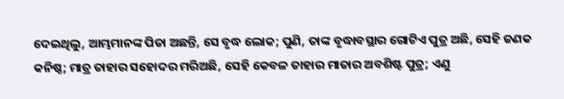ଦେଇଥିଲୁ, ଆମ୍ଭମାନଙ୍କ ପିତା ଅଛନ୍ତି, ସେ ବୃଦ୍ଧ ଲୋକ; ପୁଣି, ତାଙ୍କ ବୃଦ୍ଧାବସ୍ଥାର ଗୋଟିଏ ପୁତ୍ର ଅଛି, ସେହି ଜଣକ କନିଷ୍ଠ; ମାତ୍ର ତାହାର ସହୋଦର ମରିଅଛି, ସେହି କେବଳ ତାହାର ମାତାର ଅବଶିଷ୍ଟ ପୁତ୍ର; ଏଣୁ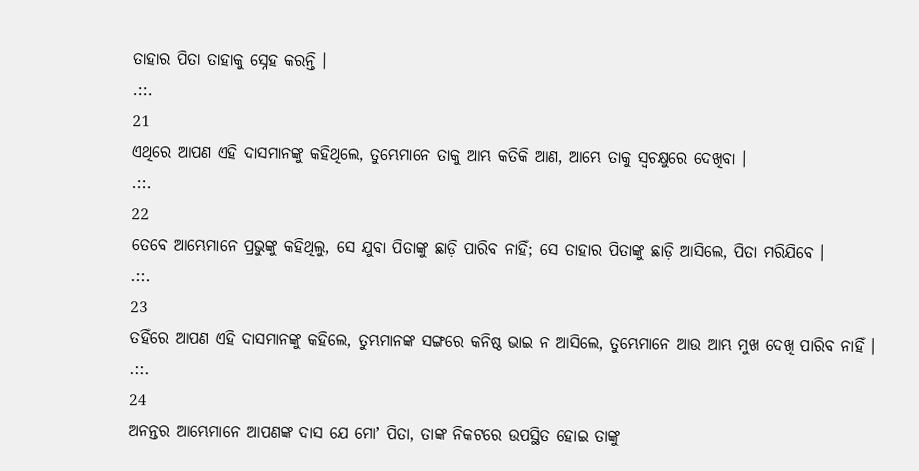ତାହାର ପିତା ତାହାକୁ ସ୍ନେହ କରନ୍ତି ।
.::.
21
ଏଥିରେ ଆପଣ ଏହି ଦାସମାନଙ୍କୁ କହିଥିଲେ, ତୁମ୍ଭେମାନେ ତାକୁ ଆମ୍ଭ କତିକି ଆଣ, ଆମ୍ଭେ ତାକୁ ସ୍ଵଚକ୍ଷୁରେ ଦେଖିବା ।
.::.
22
ତେବେ ଆମ୍ଭେମାନେ ପ୍ରଭୁଙ୍କୁ କହିଥିଲୁ, ସେ ଯୁବା ପିତାଙ୍କୁ ଛାଡ଼ି ପାରିବ ନାହିଁ; ସେ ତାହାର ପିତାଙ୍କୁ ଛାଡ଼ି ଆସିଲେ, ପିତା ମରିଯିବେ ।
.::.
23
ତହିଁରେ ଆପଣ ଏହି ଦାସମାନଙ୍କୁ କହିଲେ, ତୁମ୍ଭମାନଙ୍କ ସଙ୍ଗରେ କନିଷ୍ଠ ଭାଇ ନ ଆସିଲେ, ତୁମ୍ଭେମାନେ ଆଉ ଆମ୍ଭ ମୁଖ ଦେଖି ପାରିବ ନାହିଁ ।
.::.
24
ଅନନ୍ତର ଆମ୍ଭେମାନେ ଆପଣଙ୍କ ଦାସ ଯେ ମୋʼ ପିତା, ତାଙ୍କ ନିକଟରେ ଉପସ୍ଥିତ ହୋଇ ତାଙ୍କୁ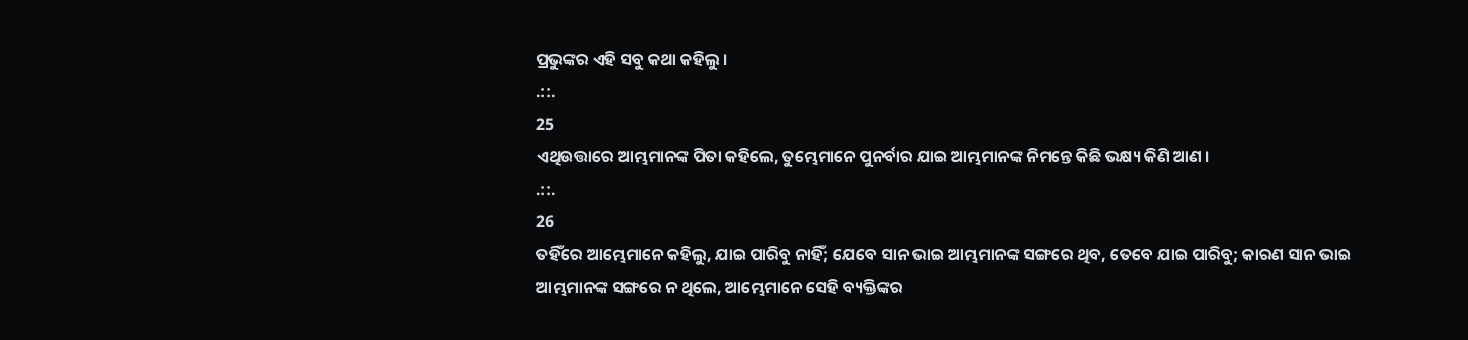ପ୍ରଭୁଙ୍କର ଏହି ସବୁ କଥା କହିଲୁ ।
.::.
25
ଏଥିଉତ୍ତାରେ ଆମ୍ଭମାନଙ୍କ ପିତା କହିଲେ, ତୁମ୍ଭେମାନେ ପୁନର୍ବାର ଯାଇ ଆମ୍ଭମାନଙ୍କ ନିମନ୍ତେ କିଛି ଭକ୍ଷ୍ୟ କିଣି ଆଣ ।
.::.
26
ତହିଁରେ ଆମ୍ଭେମାନେ କହିଲୁ, ଯାଇ ପାରିବୁ ନାହିଁ; ଯେବେ ସାନ ଭାଇ ଆମ୍ଭମାନଙ୍କ ସଙ୍ଗରେ ଥିବ, ତେବେ ଯାଇ ପାରିବୁ; କାରଣ ସାନ ଭାଇ ଆମ୍ଭମାନଙ୍କ ସଙ୍ଗରେ ନ ଥିଲେ, ଆମ୍ଭେମାନେ ସେହି ବ୍ୟକ୍ତିଙ୍କର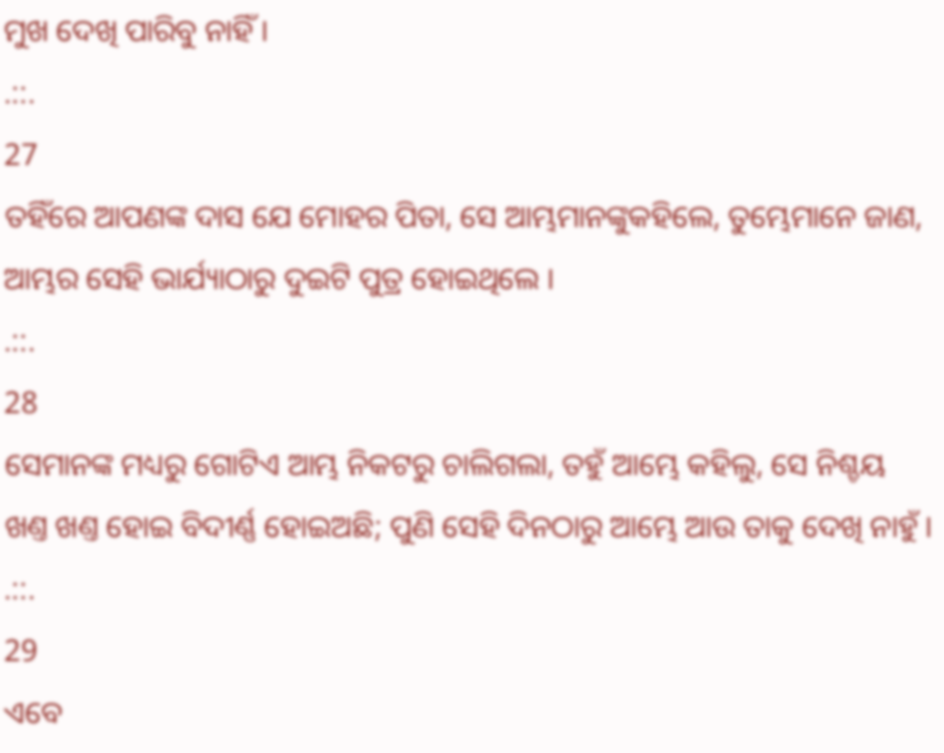ମୁଖ ଦେଖି ପାରିବୁ ନାହିଁ ।
.::.
27
ତହିଁରେ ଆପଣଙ୍କ ଦାସ ଯେ ମୋହର ପିତା, ସେ ଆମ୍ଭମାନଙ୍କୁକହିଲେ, ତୁମ୍ଭେମାନେ ଜାଣ, ଆମ୍ଭର ସେହି ଭାର୍ଯ୍ୟାଠାରୁ ଦୁଇଟି ପୁତ୍ର ହୋଇଥିଲେ ।
.::.
28
ସେମାନଙ୍କ ମଧ୍ୟରୁ ଗୋଟିଏ ଆମ୍ଭ ନିକଟରୁ ଚାଲିଗଲା, ତହୁଁ ଆମ୍ଭେ କହିଲୁ, ସେ ନିଶ୍ଚୟ ଖଣ୍ତ ଖଣ୍ତ ହୋଇ ବିଦୀର୍ଣ୍ଣ ହୋଇଅଛି; ପୁଣି ସେହି ଦିନଠାରୁ ଆମ୍ଭେ ଆଉ ତାକୁ ଦେଖି ନାହୁଁ ।
.::.
29
ଏବେ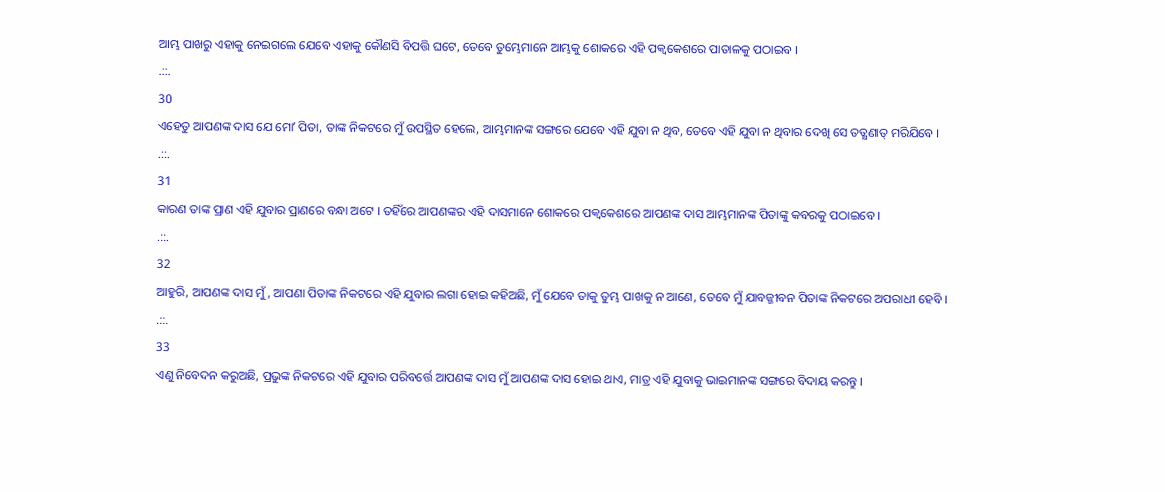ଆମ୍ଭ ପାଖରୁ ଏହାକୁ ନେଇଗଲେ ଯେବେ ଏହାକୁ କୌଣସି ବିପତ୍ତି ଘଟେ, ତେବେ ତୁମ୍ଭେମାନେ ଆମ୍ଭକୁ ଶୋକରେ ଏହି ପକ୍ଵକେଶରେ ପାତାଳକୁ ପଠାଇବ ।
.::.
30
ଏହେତୁ ଆପଣଙ୍କ ଦାସ ଯେ ମୋʼ ପିତା, ତାଙ୍କ ନିକଟରେ ମୁଁ ଉପସ୍ଥିତ ହେଲେ, ଆମ୍ଭମାନଙ୍କ ସଙ୍ଗରେ ଯେବେ ଏହି ଯୁବା ନ ଥିବ, ତେବେ ଏହି ଯୁବା ନ ଥିବାର ଦେଖି ସେ ତତ୍କ୍ଷଣାତ୍ ମରିଯିବେ ।
.::.
31
କାରଣ ତାଙ୍କ ପ୍ରାଣ ଏହି ଯୁବାର ପ୍ରାଣରେ ବନ୍ଧା ଅଟେ । ତହିଁରେ ଆପଣଙ୍କର ଏହି ଦାସମାନେ ଶୋକରେ ପକ୍ଵକେଶରେ ଆପଣଙ୍କ ଦାସ ଆମ୍ଭମାନଙ୍କ ପିତାଙ୍କୁ କବରକୁ ପଠାଇବେ ।
.::.
32
ଆହୁରି, ଆପଣଙ୍କ ଦାସ ମୁଁ, ଆପଣା ପିତାଙ୍କ ନିକଟରେ ଏହି ଯୁବାର ଲଗା ହୋଇ କହିଅଛି, ମୁଁ ଯେବେ ତାକୁ ତୁମ୍ଭ ପାଖକୁ ନ ଆଣେ, ତେବେ ମୁଁ ଯାବଜ୍ଜୀବନ ପିତାଙ୍କ ନିକଟରେ ଅପରାଧୀ ହେବି ।
.::.
33
ଏଣୁ ନିବେଦନ କରୁଅଛି, ପ୍ରଭୁଙ୍କ ନିକଟରେ ଏହି ଯୁବାର ପରିବର୍ତ୍ତେ ଆପଣଙ୍କ ଦାସ ମୁଁ ଆପଣଙ୍କ ଦାସ ହୋଇ ଥାଏ, ମାତ୍ର ଏହି ଯୁବାକୁ ଭାଇମାନଙ୍କ ସଙ୍ଗରେ ବିଦାୟ କରନ୍ତୁ ।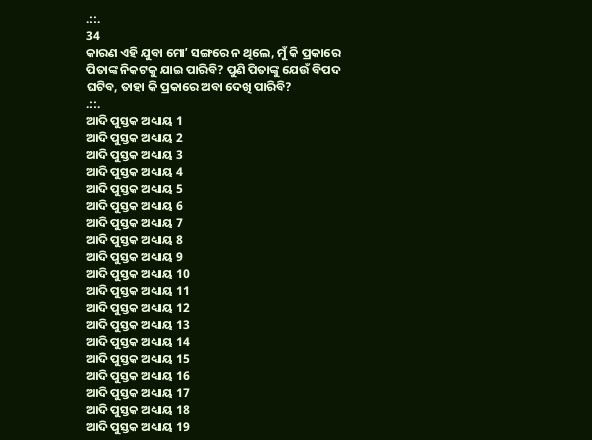.::.
34
କାରଣ ଏହି ଯୁବା ମୋʼ ସଙ୍ଗରେ ନ ଥିଲେ, ମୁଁ କି ପ୍ରକାରେ ପିତାଙ୍କ ନିକଟକୁ ଯାଇ ପାରିବି? ପୁଣି ପିତାଙ୍କୁ ଯେଉଁ ବିପଦ ଘଟିବ, ତାହା କି ପ୍ରକାରେ ଅବା ଦେଖି ପାରିବି?
.::.
ଆଦି ପୁସ୍ତକ ଅଧ୍ୟାୟ 1
ଆଦି ପୁସ୍ତକ ଅଧ୍ୟାୟ 2
ଆଦି ପୁସ୍ତକ ଅଧ୍ୟାୟ 3
ଆଦି ପୁସ୍ତକ ଅଧ୍ୟାୟ 4
ଆଦି ପୁସ୍ତକ ଅଧ୍ୟାୟ 5
ଆଦି ପୁସ୍ତକ ଅଧ୍ୟାୟ 6
ଆଦି ପୁସ୍ତକ ଅଧ୍ୟାୟ 7
ଆଦି ପୁସ୍ତକ ଅଧ୍ୟାୟ 8
ଆଦି ପୁସ୍ତକ ଅଧ୍ୟାୟ 9
ଆଦି ପୁସ୍ତକ ଅଧ୍ୟାୟ 10
ଆଦି ପୁସ୍ତକ ଅଧ୍ୟାୟ 11
ଆଦି ପୁସ୍ତକ ଅଧ୍ୟାୟ 12
ଆଦି ପୁସ୍ତକ ଅଧ୍ୟାୟ 13
ଆଦି ପୁସ୍ତକ ଅଧ୍ୟାୟ 14
ଆଦି ପୁସ୍ତକ ଅଧ୍ୟାୟ 15
ଆଦି ପୁସ୍ତକ ଅଧ୍ୟାୟ 16
ଆଦି ପୁସ୍ତକ ଅଧ୍ୟାୟ 17
ଆଦି ପୁସ୍ତକ ଅଧ୍ୟାୟ 18
ଆଦି ପୁସ୍ତକ ଅଧ୍ୟାୟ 19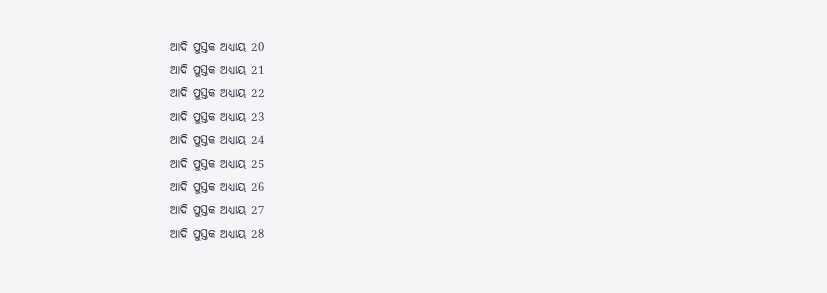ଆଦି ପୁସ୍ତକ ଅଧ୍ୟାୟ 20
ଆଦି ପୁସ୍ତକ ଅଧ୍ୟାୟ 21
ଆଦି ପୁସ୍ତକ ଅଧ୍ୟାୟ 22
ଆଦି ପୁସ୍ତକ ଅଧ୍ୟାୟ 23
ଆଦି ପୁସ୍ତକ ଅଧ୍ୟାୟ 24
ଆଦି ପୁସ୍ତକ ଅଧ୍ୟାୟ 25
ଆଦି ପୁସ୍ତକ ଅଧ୍ୟାୟ 26
ଆଦି ପୁସ୍ତକ ଅଧ୍ୟାୟ 27
ଆଦି ପୁସ୍ତକ ଅଧ୍ୟାୟ 28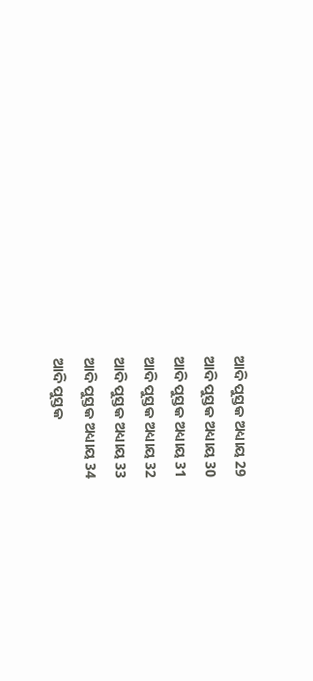ଆଦି ପୁସ୍ତକ ଅଧ୍ୟାୟ 29
ଆଦି ପୁସ୍ତକ ଅଧ୍ୟାୟ 30
ଆଦି ପୁସ୍ତକ ଅଧ୍ୟାୟ 31
ଆଦି ପୁସ୍ତକ ଅଧ୍ୟାୟ 32
ଆଦି ପୁସ୍ତକ ଅଧ୍ୟାୟ 33
ଆଦି ପୁସ୍ତକ ଅଧ୍ୟାୟ 34
ଆଦି ପୁସ୍ତକ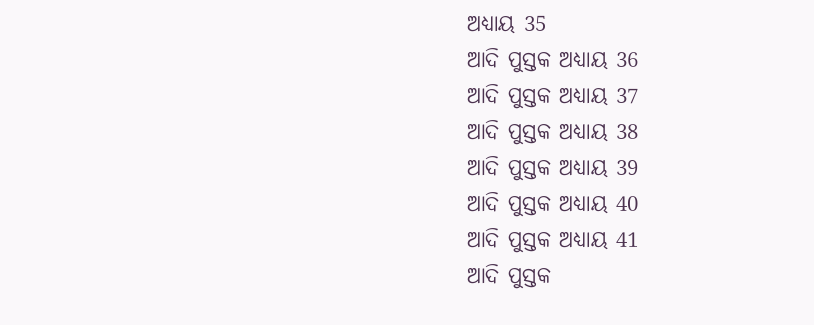ଅଧ୍ୟାୟ 35
ଆଦି ପୁସ୍ତକ ଅଧ୍ୟାୟ 36
ଆଦି ପୁସ୍ତକ ଅଧ୍ୟାୟ 37
ଆଦି ପୁସ୍ତକ ଅଧ୍ୟାୟ 38
ଆଦି ପୁସ୍ତକ ଅଧ୍ୟାୟ 39
ଆଦି ପୁସ୍ତକ ଅଧ୍ୟାୟ 40
ଆଦି ପୁସ୍ତକ ଅଧ୍ୟାୟ 41
ଆଦି ପୁସ୍ତକ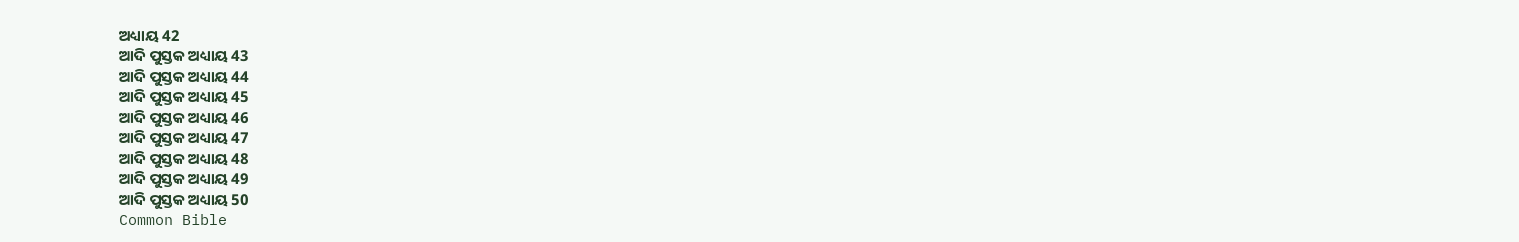ଅଧ୍ୟାୟ 42
ଆଦି ପୁସ୍ତକ ଅଧ୍ୟାୟ 43
ଆଦି ପୁସ୍ତକ ଅଧ୍ୟାୟ 44
ଆଦି ପୁସ୍ତକ ଅଧ୍ୟାୟ 45
ଆଦି ପୁସ୍ତକ ଅଧ୍ୟାୟ 46
ଆଦି ପୁସ୍ତକ ଅଧ୍ୟାୟ 47
ଆଦି ପୁସ୍ତକ ଅଧ୍ୟାୟ 48
ଆଦି ପୁସ୍ତକ ଅଧ୍ୟାୟ 49
ଆଦି ପୁସ୍ତକ ଅଧ୍ୟାୟ 50
Common Bible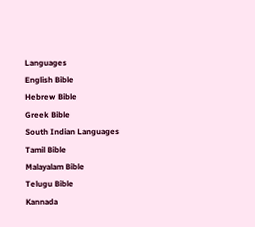Languages
English Bible
Hebrew Bible
Greek Bible
South Indian Languages
Tamil Bible
Malayalam Bible
Telugu Bible
Kannada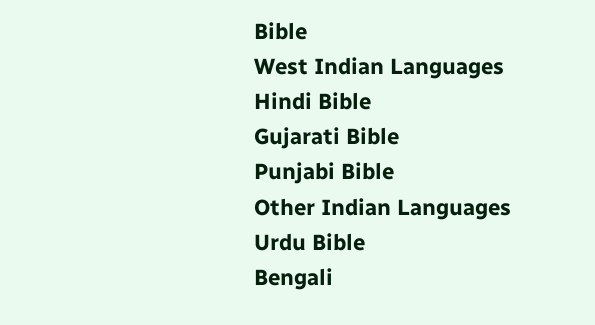Bible
West Indian Languages
Hindi Bible
Gujarati Bible
Punjabi Bible
Other Indian Languages
Urdu Bible
Bengali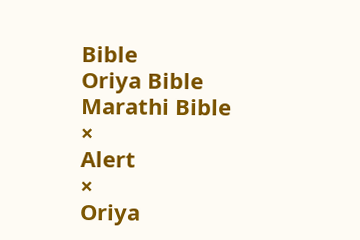Bible
Oriya Bible
Marathi Bible
×
Alert
×
Oriya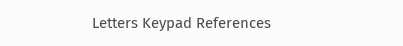Letters Keypad References